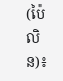(ប៉ៃលិន)៖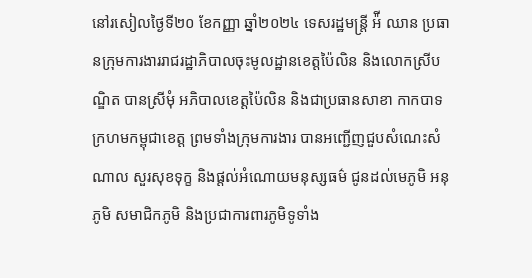នៅរសៀលថ្ងៃទី២០ ខែកញ្ញា ឆ្នាំ២០២៤ ទេសរដ្ឋមន្ត្រី អ៉ី ឈាន ប្រធានក្រុមការងាររាជរដ្ឋាភិបាលចុះមូលដ្ឋានខេត្តប៉ៃលិន និងលោកស្រីបណ្ឌិត បានស្រីមុំ អភិបាលខេត្តប៉ៃលិន និងជាប្រធានសាខា កាកបាទក្រហមកម្ពុជាខេត្ត ព្រមទាំងក្រុមការងារ បានអញ្ជើញជួបសំណេះសំណាល សួរសុខទុក្ខ និងផ្តល់អំណោយមនុស្សធម៌ ជូនដល់មេភូមិ អនុភូមិ សមាជិកភូមិ និងប្រជាការពារភូមិទូទាំង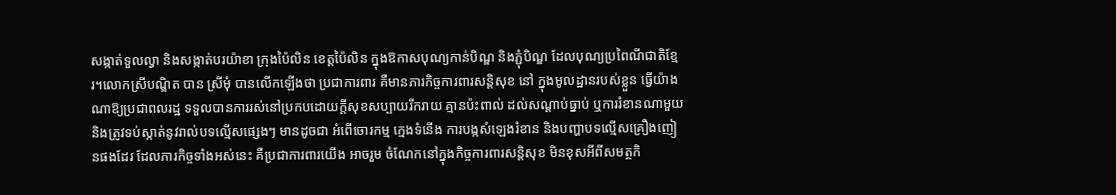សង្កាត់ទួលល្វា និងសង្កាត់បរយ៉ាខា ក្រុងប៉ៃលិន ខេត្តប៉ៃលិន ក្នុងឱកាសបុណ្យកាន់បិណ្ឌ និងភ្ជុំបិណ្ឌ ដែលបុណ្យប្រពៃណីជាតិខ្មែរ។លោកស្រីបណ្ឌិត បាន ស្រីមុំ បានលើកឡើងថា ប្រជាការពារ គឺមានភារកិច្ចការពារសន្តិសុខ នៅ ក្នុងមូលដ្ឋានរបស់ខ្លួន ធ្វើយ៉ាងណាឱ្យប្រជាពលរដ្ឋ ទទួលបានការរស់នៅប្រកបដោយក្តីសុខសប្បាយរីករាយ គ្មានប៉ះពាល់ ដល់សណ្តាប់ធ្នាប់ ឬការរំខានណាមួយ និងត្រូវទប់ស្កាត់នូវរាល់បទល្មើសផ្សេងៗ មានដូចជា អំពើចោរកម្ម ក្មេងទំនើង ការបង្កសំឡេងរំខាន និងបញ្ហាបទល្មើសគ្រឿងញៀនផងដែរ ដែលភារកិច្ចទាំងអស់នេះ គឺប្រជាការពារយើង អាចរួម ចំណែកនៅក្នុងកិច្ចការពារសន្តិសុខ មិនខុសអីពីសមត្ថកិ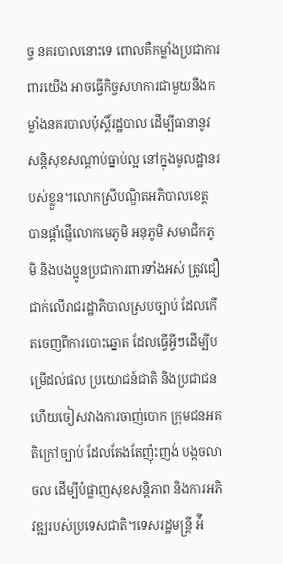ច្ច នគរបាលនោះទេ ពោលគឺកម្លាំងប្រជាការពារយើង អាចធ្វើកិច្ចសហការជាមួយនឹងកម្លាំងនគរបាលប៉ុស្តិ៍រដ្ឋបាល ដើម្បីធានានូវសន្តិសុខសណ្ដាប់ធ្នាប់ល្អ នៅក្នុងមូលដ្ឋានរបស់ខ្លួន។លោកស្រីបណ្ឌិតអភិបាលខេត្ត បានផ្តាំផ្ញើលោកមេភូមិ អនុភូមិ សមាជិកភូមិ និងបងប្អូនប្រជាការពារទាំងអស់ ត្រូវជឿជាក់លើរាជរដ្ឋាភិបាលស្របច្បាប់ ដែលកើតចេញពីការបោះឆ្នោត ដែលធ្វើអ្វីៗដើម្បីបម្រើដល់ផល ប្រយោជន៍ជាតិ និងប្រជាជន ហើយចៀសវាងការចាញ់បោក ក្រុមជនអគតិក្រៅច្បាប់ ដែលតែងតែញ៉ុះញង់ បង្កចលាចល ដើម្បីបំផ្លាញសុខសន្តិភាព និងការអភិវឌ្ឍរបស់ប្រទេសជាតិ។ទេសរដ្ឋមន្ត្រី អ៉ី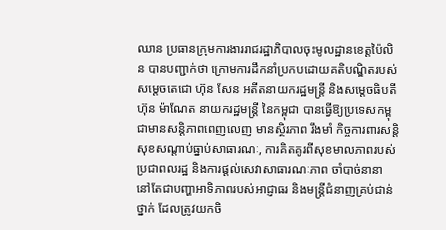ឈាន ប្រធានក្រុមការងាររាជរដ្ឋាភិបាលចុះមូលដ្ឋានខេត្តប៉ៃលិន បានបញ្ជាក់ថា ក្រោមការដឹកនាំប្រកបដោយគតិបណ្ឌិតរបស់សម្តេចតេជោ ហ៊ុន សែន អតីតនាយករដ្ឋមន្ត្រី និងសម្តេចធិបតី ហ៊ុន ម៉ាណែត នាយករដ្ឋមន្ត្រី នៃកម្ពុជា បានធ្វើឱ្យប្រទេសកម្ពុជាមានសន្តិភាពពេញលេញ មានស្ថិរភាព រឹងមាំ កិច្ចការពារសន្តិសុខសណ្តាប់ធ្នាប់សាធារណៈ, ការគិតគូរពីសុខមាលភាពរបស់ប្រជាពលរដ្ឋ និងការផ្តល់សេវាសាធារណៈភាព ចាំបាច់នានា នៅតែជាបញ្ហាអាទិភាពរបស់អាជ្ញាធរ និងមន្ត្រីជំនាញគ្រប់ជាន់ថ្នាក់ ដែលត្រូវយកចិ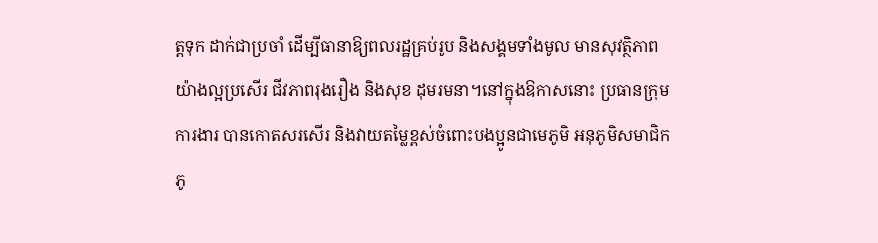ត្តទុក ដាក់ជាប្រចាំ ដើម្បីធានាឱ្យពលរដ្ឋគ្រប់រូប និងសង្គមទាំងមូល មានសុវត្ថិភាពយ៉ាងល្អប្រសើរ ជីវភាពរុងរឿង និងសុខ ដុមរមនា។នៅក្នុងឱកាសនោះ ប្រធានក្រុមការងារ បានកោតសរសើរ និងវាយតម្លៃខ្ពស់ចំពោះបងប្អូនជាមេភូមិ អនុភូមិសមាជិកភូ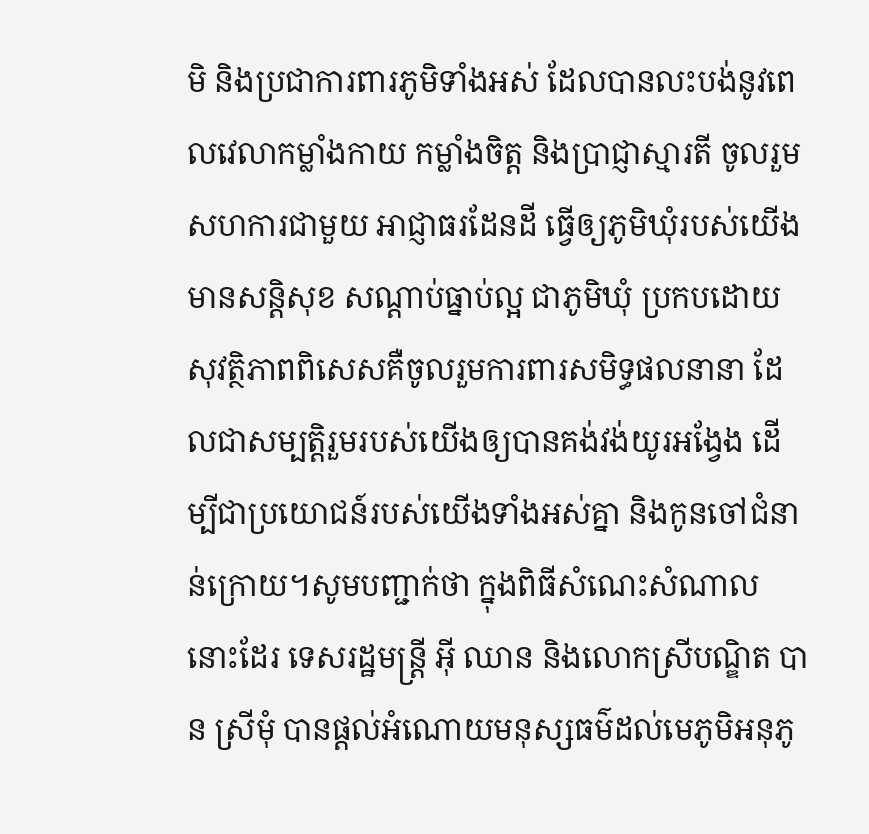មិ និងប្រជាការពារភូមិទាំងអស់ ដែលបានលះបង់នូវពេលវេលាកម្លាំងកាយ កម្លាំងចិត្ត និងប្រាជ្ញាស្មារតី ចូលរួមសហការជាមួយ អាជ្ញាធរដែនដី ធ្វើឲ្យភូមិឃុំរបស់យើងមានសន្តិសុខ សណ្តាប់ធ្នាប់ល្អ ជាភូមិឃុំ ប្រកបដោយសុវត្ថិភាពពិសេសគឺចូលរួមការពារសមិទ្ធផលនានា ដែលជាសម្បត្តិរួមរបស់យើងឲ្យបានគង់វង់យូរអង្វែង ដើម្បីជាប្រយោជន៍របស់យើងទាំងអស់គ្នា និងកូនចៅជំនាន់ក្រោយ។សូមបញ្ជាក់ថា ក្នុងពិធីសំណេះសំណាលនោះដែរ ទេសរដ្ឋមន្ត្រី អ៊ី ឈាន និងលោកស្រីបណ្ឌិត បាន ស្រីមុំ បានផ្តល់អំណោយមនុស្សធម៌ដល់មេភូមិអនុភូ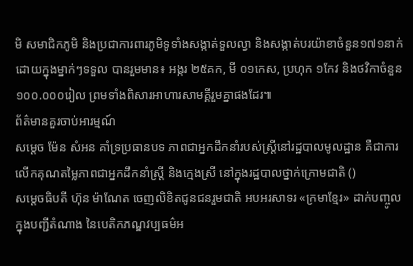មិ សមាជិកភូមិ និងប្រជាការពារភូមិទូទាំងសង្កាត់ទួលល្វា និងសង្កាត់បរយ៉ាខាចំនួន១៧១នាក់ ដោយក្នុងម្នាក់ៗទទួល បានរួមមាន៖ អង្ករ ២៥គក, មី ០១កេស, ប្រហុក ១កែវ និងថវិកាចំនួន ១០០.០០០រៀល ព្រមទាំងពិសារអាហារសាមគ្គីរួមគ្នាផងដែរ៕
ព័ត៌មានគួរចាប់អារម្មណ៍
សម្តេច ម៉ែន សំអន គាំទ្រប្រធានបទ ភាពជាអ្នកដឹកនាំរបស់ស្ត្រីនៅរដ្ឋបាលមូលដ្ឋាន គឺជាការលើកគុណតម្លៃភាពជាអ្នកដឹកនាំស្ត្រី និងក្មេងស្រី នៅក្នុងរដ្ឋបាលថ្នាក់ក្រោមជាតិ ()
សម្តេចធិបតី ហ៊ុន ម៉ាណែត ចេញលិខិតជូនជនរួមជាតិ អបអរសាទរ «ក្រមាខ្មែរ» ដាក់បញ្ចូលក្នុងបញ្ជីតំណាង នៃបេតិកភណ្ឌវប្បធម៌អ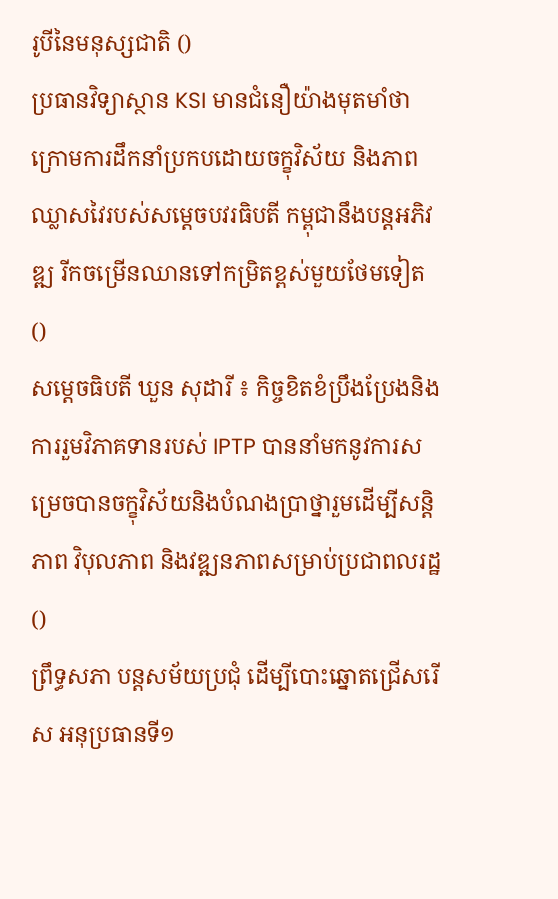រូបីនៃមនុស្សជាតិ ()
ប្រធានវិទ្យាស្ថាន KSI មានជំនឿយ៉ាងមុតមាំថា ក្រោមការដឹកនាំប្រកបដោយចក្ខុវិស័យ និងភាពឈ្លាសវៃរបស់សម្ដេចបវរធិបតី កម្ពុជានឹងបន្តអភិវឌ្ឍ រីកចម្រើនឈានទៅកម្រិតខ្ពស់មួយថែមទៀត ()
សម្តេចធិបតី ឃួន សុដារី ៖ កិច្ចខិតខំប្រឹងប្រែងនិងការរួមវិភាគទានរបស់ IPTP បាននាំមកនូវការសម្រេចបានចក្ខុវិស័យនិងបំណងប្រាថ្នារួមដើម្បីសន្តិភាព វិបុលភាព និងវឌ្ឍនភាពសម្រាប់ប្រជាពលរដ្ឋ ()
ព្រឹទ្ធសភា បន្តសម័យប្រជុំ ដើម្បីបោះឆ្នោតជ្រើសរើស អនុប្រធានទី១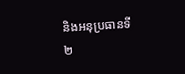និងអនុប្រធានទី២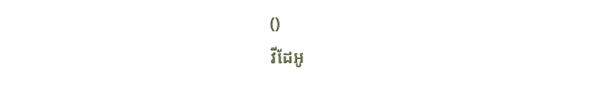()
វីដែអូ